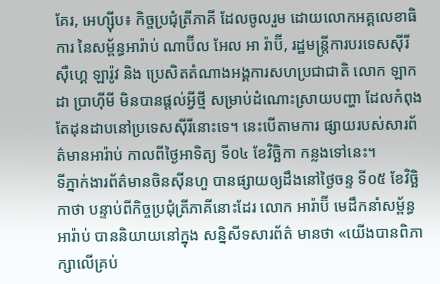គែរ, អេហ្ស៊ីប៖ កិច្ចប្រជុំត្រីភាគី ដែលចូលរួម ដោយលោកអគ្គលេខាធិការ នៃសម្ព័ន្ធអារ៉ាប់ ណាប៊ីល អែល អា រ៉ាប៊ី, រដ្ឋមន្ត្រីការបរទេសស៊ីរី ស៊ឺហ្គេ ឡារ៉ូវ និង ប្រេសិតតំណាងអង្គការសហប្រជាជាតិ លោក ឡាកដា ប្រាហ៊ីមី មិនបានផ្តល់អ្វីថ្មី សម្រាប់ដំណោះស្រាយបញ្ហា ដែលកំពុងតែដុនដាបនៅប្រទេសស៊ីរីនោះទេ។ នេះបើតាមការ ផ្សាយរបស់សារព័ត៌មានអារ៉ាប់ កាលពីថ្ងៃអាទិត្យ ទី០៤ ខែវិច្ឆិកា កន្លងទៅនេះ។
ទីភ្នាក់ងារព័ត៌មានចិនស៊ីនហួ បានផ្សាយឲ្យដឹងនៅថ្ងៃចន្ទ ទី០៥ ខែវិច្ឆិកាថា បន្ទាប់ពីកិច្ចប្រជុំត្រីភាគីនោះដែរ លោក អារ៉ាប៊ី មេដឹកនាំសម្ព័ន្ធអារ៉ាប់ បាននិយាយនៅក្នុង សន្និសីទសារព័ត៌ មានថា «យើងបានពិភាក្សាលើគ្រប់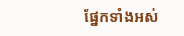ផ្នែកទាំងអស់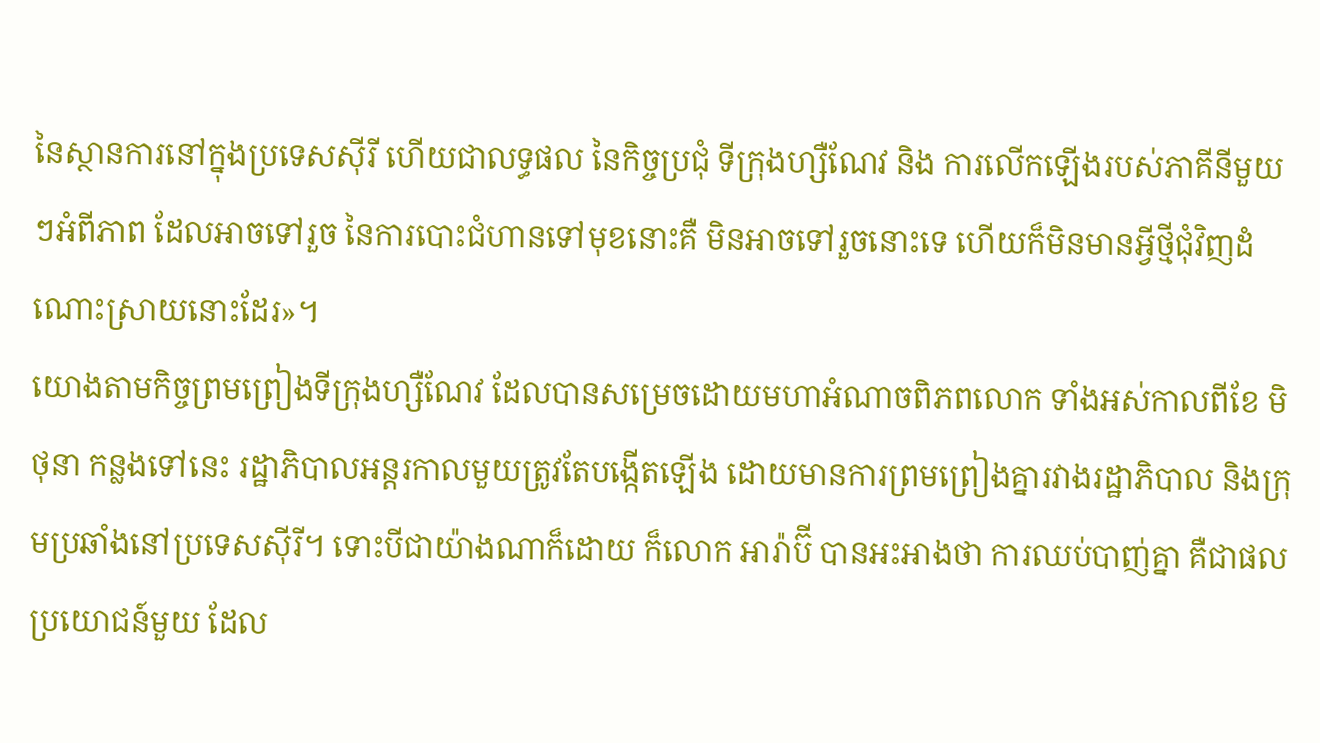នៃស្ថានការនៅក្នុងប្រទេសស៊ីរី ហើយជាលទ្ធផល នៃកិច្ចប្រជុំ ទីក្រុងហ្សឺណែវ និង ការលើកឡើងរបស់ភាគីនីមួយៗអំពីភាព ដែលអាចទៅរួច នៃការបោះជំហានទៅមុខនោះគឺ មិនអាចទៅរួចនោះទេ ហើយក៏មិនមានអ្វីថ្មីជុំវិញដំណោះស្រាយនោះដែរ»។
យោងតាមកិច្ចព្រមព្រៀងទីក្រុងហ្សឺណែវ ដែលបានសម្រេចដោយមហាអំណាចពិភពលោក ទាំងអស់កាលពីខែ មិថុនា កន្លងទៅនេះ រដ្ឋាភិបាលអន្តរកាលមួយត្រូវតែបង្កើតឡើង ដោយមានការព្រមព្រៀងគ្នារវាងរដ្ឋាភិបាល និងក្រុមប្រឆាំងនៅប្រទេសស៊ីរី។ ទោះបីជាយ៉ាងណាក៏ដោយ ក៏លោក អារ៉ាប៊ី បានអះអាងថា ការឈប់បាញ់គ្នា គឺជាផលប្រយោជន៍មួយ ដែល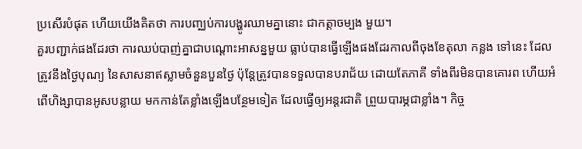ប្រសើរបំផុត ហើយយើងគិតថា ការបញ្ឈប់ការបង្ហូរឈាមគ្នានោះ ជាកត្តាចម្បង មួយ។
គួរបញ្ជាក់ផងដែរថា ការឈប់បាញ់គ្នាជាបណ្តោះអាសន្នមួយ ធ្លាប់បានធ្វើឡើងផងដែរកាលពីចុងខែតុលា កន្លង ទៅនេះ ដែលត្រូវនឹងថ្ងៃបុណ្យ នៃសាសនាឥស្លាមចំនួនបួនថ្ងៃ ប៉ុន្តែត្រូវបានទទួលបានបរាជ័យ ដោយតែភាគី ទាំងពីរមិនបានគោរព ហើយអំពើហិង្សាបានអូសបន្លាយ មកកាន់តែខ្លាំងឡើងបន្ថែមទៀត ដែលធ្វើឲ្យអន្តរជាតិ ព្រួយបារម្ភជាខ្លាំង។ កិច្ច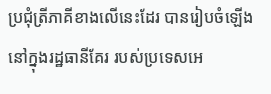ប្រជុំត្រីភាគីខាងលើនេះដែរ បានរៀបចំឡើងនៅក្នុងរដ្ឋធានីគែរ របស់ប្រទេសអេ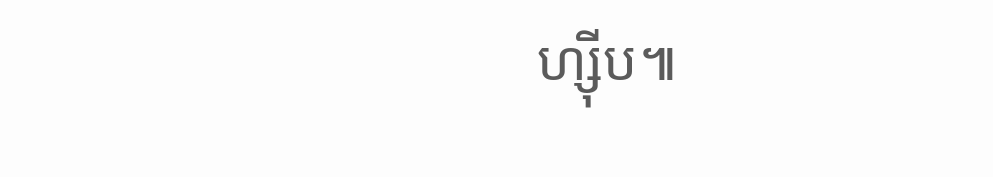ហ្ស៊ីប៕